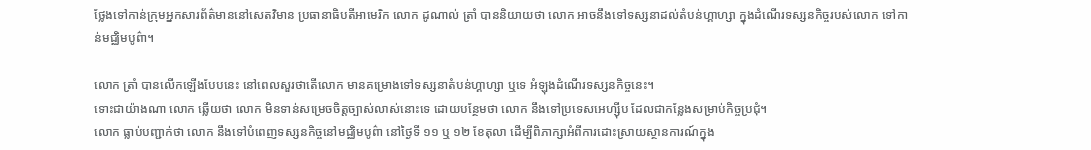ថ្លែងទៅកាន់ក្រុមអ្នកសារព័ត៌មាននៅសេតវិមាន ប្រធានាធិបតីអាមេរិក លោក ដូណាល់ ត្រាំ បាននិយាយថា លោក អាចនឹងទៅទស្សនាដល់តំបន់ហ្គាហ្សា ក្នុងដំណើរទស្សនកិច្ចរបស់លោក ទៅកាន់មជ្ឈិមបូព៌ា។

លោក ត្រាំ បានលើកឡើងបែបនេះ នៅពេលសួរថាតើលោក មានគម្រោងទៅទស្សនាតំបន់ហ្គាហ្សា ឬទេ អំឡុងដំណើរទស្សនកិច្ចនេះ។
ទោះជាយ៉ាងណា លោក ឆ្លើយថា លោក មិនទាន់សម្រេចចិត្តច្បាស់លាស់នោះទេ ដោយបន្ថែមថា លោក នឹងទៅប្រទេសអេហ្ស៊ីប ដែលជាកន្លែងសម្រាប់កិច្ចប្រជុំ។
លោក ធ្លាប់បញ្ជាក់ថា លោក នឹងទៅបំពេញទស្សនកិច្ចនៅមជ្ឈិមបូព៌ា នៅថ្ងៃទី ១១ ឬ ១២ ខែតុលា ដើម្បីពិភាក្សាអំពីការដោះស្រាយស្ថានការណ៍ក្នុង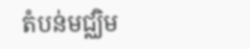តំបន់មជ្ឈិម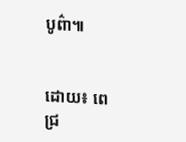បូព៌ា៕


ដោយ៖ ពេជ្រ